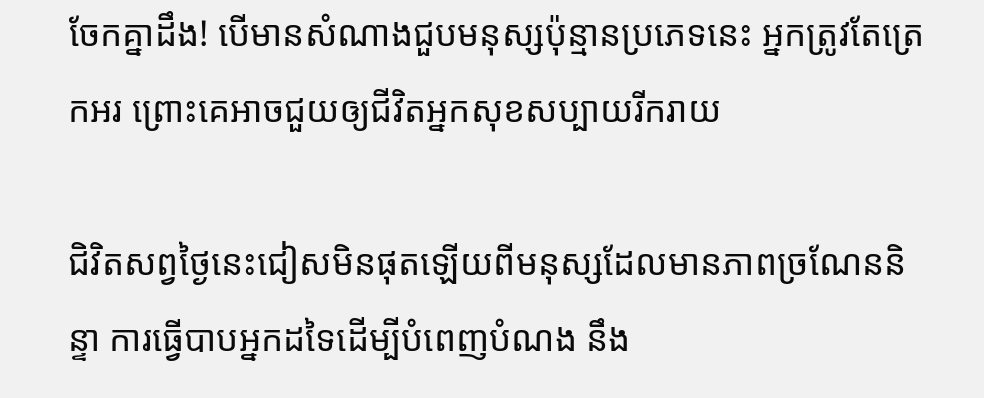ចែកគ្នាដឹង! បើមានសំណាងជួបមនុស្សប៉ុន្មានប្រភេទនេះ អ្នកត្រូវតែត្រេកអរ ព្រោះគេអាចជួយឲ្យជីវិតអ្នកសុខសប្បាយរីករាយ

ជិវិតសព្វថ្ងៃនេះជៀសមិនផុតឡើយពីមនុស្សដែលមានភាពច្រណែននិន្ទា ការធ្វើបាបអ្នកដទៃដើម្បីបំពេញបំណង នឹង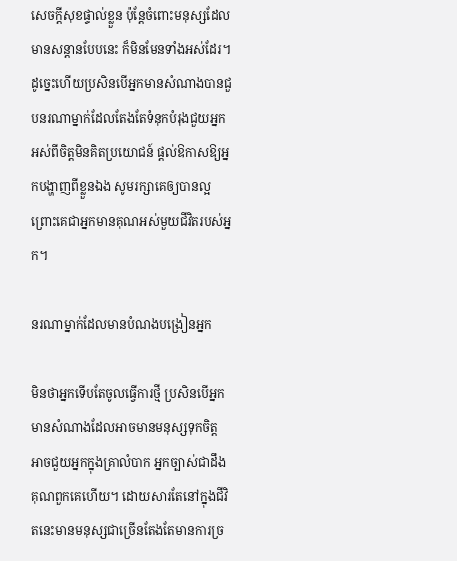សេចក្ដីសុខផ្ទាល់ខ្លួន ប៉ុន្តែចំពោះមនុស្សដែលមានសន្តានបែបនេះ ក៏មិនមែនទាំងអស់ដែរ។ ដូច្នេះហើយប្រសិនបើអ្នកមានសំណាងបានជួបនរណាម្នាក់ដែលតែងតែទំនុកបំរុងជួយអ្នកអស់ពីចិត្តមិនគិតប្រយោជន៍ ផ្តល់ឱកាសឱ្យអ្នកបង្ហាញពីខ្លួនឯង សូមរក្សាគេឲ្យបានល្អ ព្រោះគេជាអ្នកមានគុណអស់មួយជីវិតរបស់អ្នក។

នរណាម្នាក់ដែលមានបំណងបង្រៀនអ្នក

មិនថាអ្នកទើបតែចូលធ្វើការថ្មី ប្រសិនបើអ្នកមានសំណាងដែលអាចមានមនុស្សទុកចិត្ត អាចជួយអ្នកក្នុងគ្រាលំបាក អ្នកច្បាស់ជាដឹងគុណពួកគេហើយ។ ដោយសារតែនៅក្នុងជីវិតនេះមានមនុស្សជាច្រើនតែងតែមានការច្រ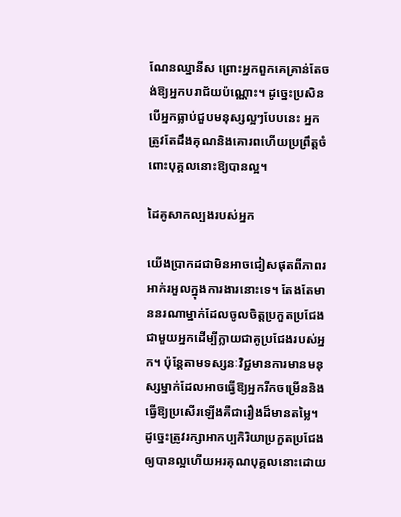ណែនឈ្នានីស ព្រោះអ្នកពួកគេគ្រាន់តែចង់ឱ្យអ្នកបរាជ័យប៉ណ្ណោះ។ ដូច្នេះប្រសិនបើអ្នកធ្លាប់ជួបមនុស្សល្អៗបែបនេះ អ្នកត្រូវតែដឹងគុណនិងគោរពហើយប្រព្រឹត្តចំពោះបុគ្គលនោះឱ្យបានល្អ។

ដៃគូសាកល្បងរបស់អ្នក

យើងប្រាកដជាមិនអាចជៀសផុតពីភាពរអាក់រអួលក្នុងការងារនោះទេ។ តែងតែមាននរណាម្នាក់ដែលចូលចិត្តប្រកួតប្រជែងជាមួយអ្នកដើម្បីក្លាយជាគូប្រជែងរបស់អ្នក។ ប៉ុន្តែតាមទស្សនៈវិជ្ជមានការមានមនុស្សម្នាក់ដែលអាចធ្វើឱ្យអ្នករីកចម្រើននិងធ្វើឱ្យប្រសើរឡើងគឺជារឿងដ៏មានតម្លៃ។ ដូច្នេះត្រូវរក្សាអាកប្បកិរិយាប្រកួតប្រជែងឲ្យបានល្អហើយអរគុណបុគ្គលនោះដោយ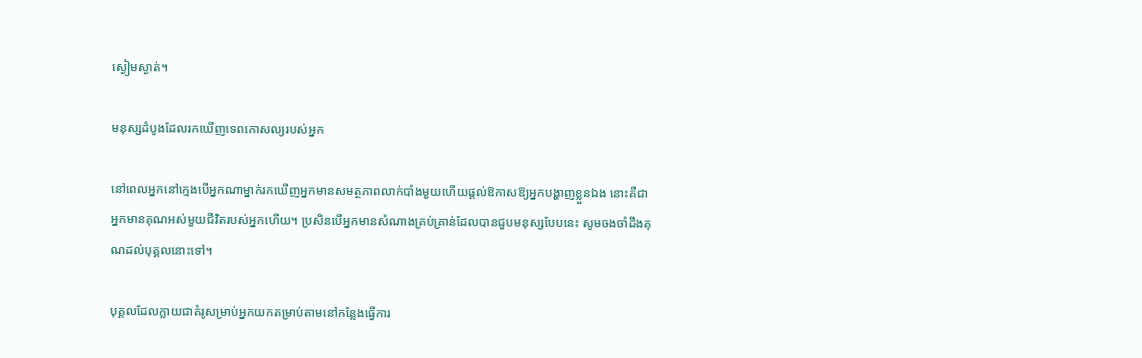ស្ងៀមស្ងាត់។

មនុស្សដំបូងដែលរកឃើញទេពកោសល្យរបស់អ្នក

នៅពេលអ្នកនៅក្មេងបើអ្នកណាម្នាក់រកឃើញអ្នកមានសមត្ថភាពលាក់បាំងមួយហើយផ្តល់ឱកាសឱ្យអ្នកបង្ហាញខ្លួនឯង នោះគឺជាអ្នកមានគុណអស់មួយជីវិតរបស់អ្នកហើយ។ ប្រសិនបើអ្នកមានសំណាងគ្រប់គ្រាន់ដែលបានជួបមនុស្សបែបនេះ សូមចងចាំដឹងគុណដល់បុគ្គលនោះទៅ។

បុគ្គលដែលក្លាយជាគំរូសម្រាប់អ្នកយកតម្រាប់តាមនៅកន្លែងធ្វើការ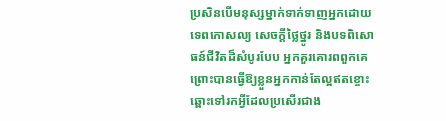ប្រសិនបើមនុស្សម្នាក់ទាក់ទាញអ្នកដោយទេពកោសល្យ សេចក្តីថ្លៃថ្នូរ និងបទពិសោធន៍ជីវិតដ៏សំបូរបែប អ្នកគួរគោរពពួកគេ ព្រោះបានធ្វើឱ្យខ្លួនអ្នកកាន់តែល្អឥតខ្ចោះឆ្ពោះទៅរកអ្វីដែលប្រសើរជាង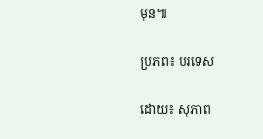មុន៕

ប្រភព៖ បរទេស

ដោយ៖ សុភាព